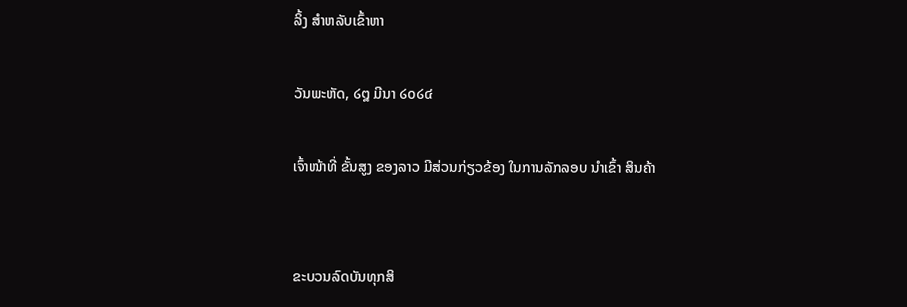ລິ້ງ ສຳຫລັບເຂົ້າຫາ

ວັນພະຫັດ, ໒໘ ມີນາ ໒໐໒໔

ເຈົ້າໜ້າທີ່ ຂັ້ນສູງ ຂອງລາວ ມີສ່ວນກ່ຽວຂ້ອງ ໃນການລັກລອບ ນໍາເຂົ້າ ສິນຄ້າ


ຂະບວນລົດບັນທຸກສິ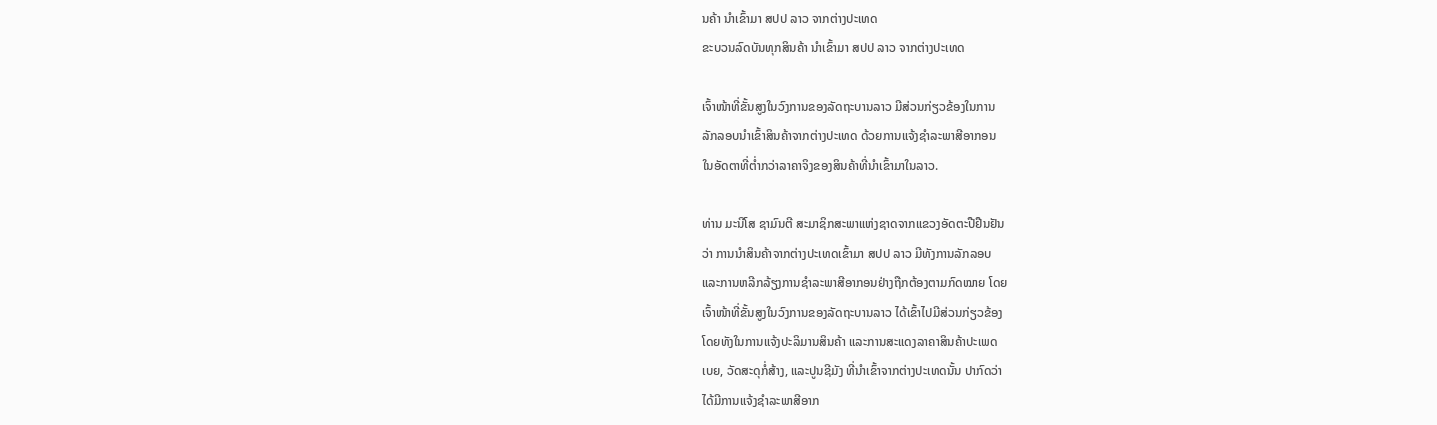ນຄ້າ ນໍາເຂົ້າມາ ສປປ ລາວ ຈາກຕ່າງປະເທດ
ຂະບວນລົດບັນທຸກສິນຄ້າ ນໍາເຂົ້າມາ ສປປ ລາວ ຈາກຕ່າງປະເທດ

ເຈົ້າໜ້າທີ່ຂັ້ນສູງໃນວົງການຂອງລັດຖະບານລາວ ມີສ່ວນກ່ຽວຂ້ອງໃນການ
ລັກລອບນໍາເຂົ້າສິນຄ້າຈາກຕ່າງປະເທດ ດ້ວຍການແຈ້ງຊໍາລະພາສີອາກອນ
ໃນອັດຕາທີ່ຕໍ່າກວ່າລາຄາຈິງຂອງສິນຄ້າທີ່ນໍາເຂົ້າມາໃນລາວ.

ທ່ານ ມະນີໂສ ຊາມົນຕີ ສະມາຊິກສະພາແຫ່ງຊາດຈາກແຂວງອັດຕະປືຢືນຢັນ
ວ່າ ການນໍາສິນຄ້າຈາກຕ່າງປະເທດເຂົ້າມາ ສປປ ລາວ ມີທັງການລັກລອບ
ແລະການຫລີກລ້ຽງການຊໍາລະພາສີອາກອນຢ່າງຖືກຕ້ອງຕາມກົດໝາຍ ໂດຍ
ເຈົ້າໜ້າທີ່ຂັ້ນສູງໃນວົງການຂອງລັດຖະບານລາວ ໄດ້ເຂົ້າໄປມີສ່ວນກ່ຽວຂ້ອງ
ໂດຍທັງໃນການແຈ້ງປະລິມານສິນຄ້າ ແລະການສະແດງລາຄາສິນຄ້າປະເພດ
ເບຍ, ວັດສະດຸກໍ່ສ້າງ, ແລະປູນຊີມັງ ທີ່ນໍາເຂົ້າຈາກຕ່າງປະເທດນັ້ນ ປາກົດວ່າ
ໄດ້ມີການແຈ້ງຊໍາລະພາສີອາກ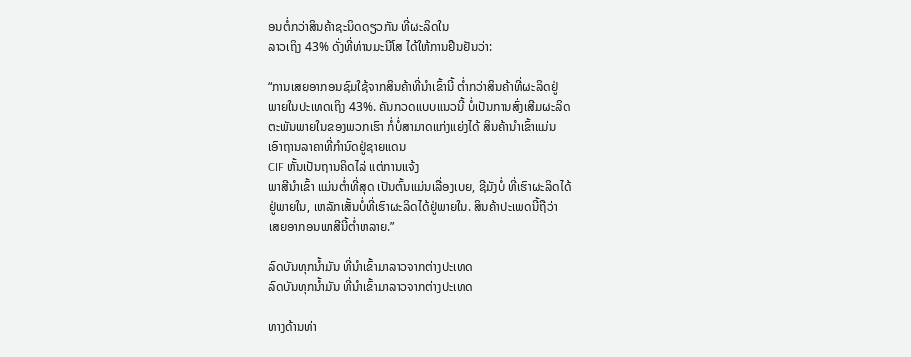ອນຕໍ່ກວ່າສິນຄ້າຊະນິດດຽວກັນ ທີ່ຜະລິດໃນ
ລາວເຖິງ 43% ດັ່ງທີ່ທ່ານມະນີໂສ ໄດ້ໃຫ້ການຢືນຢັນວ່າ:

“ການເສຍອາກອນຊົມໃຊ້ຈາກສິນຄ້າທີ່ນໍາເຂົ້ານີ້ ຕໍ່າກວ່າສິນຄ້າທີ່ຜະລິດຢູ່
ພາຍໃນປະເທດເຖິງ 43%. ຄັນກວດແບບແນວນີ້ ບໍ່ເປັນການສົ່ງເສີມຜະລິດ
ຕະພັນພາຍໃນຂອງພວກເຮົາ ກໍ່ບໍ່ສາມາດແກ່ງແຍ່ງໄດ້ ສິນຄ້ານໍາເຂົ້າແມ່ນ
ເອົາຖານລາຄາທີ່ກໍານົດຢູ່ຊາຍແດນ
CIF ຫັ້ນເປັນຖານຄິດໄລ່ ແຕ່ການແຈ້ງ
ພາສີນໍາເຂົ້າ ແມ່ນຕໍ່າທີ່ສຸດ ເປັນຕົ້ນແມ່ນເລື່ອງເບຍ, ຊີມັງບໍ່ ທີ່ເຮົາຜະລິດໄດ້
ຢູ່ພາຍໃນ, ເຫລັກເສັ້ນບໍ່ທີ່ເຮົາຜະລິດໄດ້ຢູ່ພາຍໃນ. ສິນຄ້າປະເພດນີ້ຖືວ່າ
ເສຍອາກອນພາສີນີ້ຕໍ່າຫລາຍ.”

ລົດບັນທຸກນໍ້າມັນ ທີ່ນໍາເຂົ້າມາລາວຈາກຕ່າງປະເທດ
ລົດບັນທຸກນໍ້າມັນ ທີ່ນໍາເຂົ້າມາລາວຈາກຕ່າງປະເທດ

ທາງດ້ານທ່າ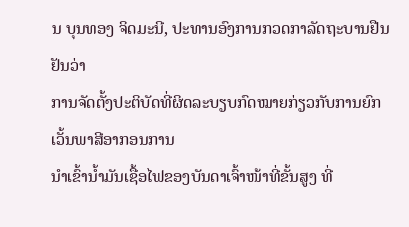ນ ບຸນທອງ ຈິດມະນີ, ປະທານອົງການກວດກາລັດຖະບານຢືນຢັນວ່າ
ການຈັດຕັ້ງປະຕິບັດທີ່ຜິດລະບຽບກົດໝາຍກ່ຽວກັບການຍົກເວັ້ນພາສີອາກອນການ
ນໍາເຂົ້ານໍ້າມັນເຊື້ອໄຟຂອງບັນດາເຈົ້າໜ້າທີ່ຂັ້ນສູງ ທີ່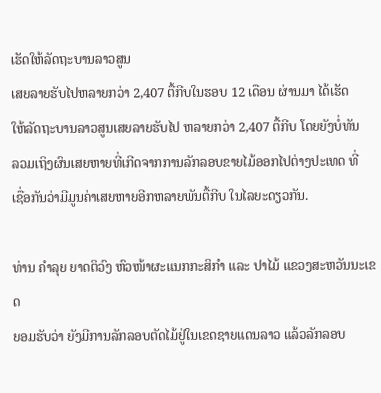ເຮັດໃຫ້ລັດຖະບານລາວສູນ
ເສຍລາຍຮັບໄປຫລາຍກວ່າ 2,407 ຕື້ກີບໃນຮອບ 12 ເດືອນ ຜ່ານມາ ໄດ້ເຮັດ
ໃຫ້ລັດຖະບານລາວສູນເສຍລາຍຮັບໄປ ຫລາຍກວ່າ 2,407 ຕື້ກີບ ໂດຍຍັງບໍ່ທັນ
ລວມເຖິງຜົນເສຍຫາຍທີ່ເກີດຈາກການລັກລອບຂາຍໄມ້ອອກໄປຕ່າງປະເທດ ທີ່
ເຊື່ອກັນວ່າມີມູນຄ່າເສຍຫາຍອີກຫລາຍພັນຕື້ກີບ ໃນໄລຍະດຽວກັນ.

ທ່ານ ຄຳລຸຍ ຍາດຕິວົງ ຫົວໜ້າຜະແນກກະສິກຳ ແລະ ປາໄມ້ ແຂວງສະຫວັນນະເຂດ
ຍອມຮັບວ່າ ຍັງມີການລັກລອບຕັດໄມ້ຢູ່ໃນເຂດຊາຍແດນລາວ ແລ້ວລັກລອບ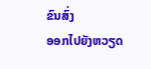ຂົນສົ່ງ
ອອກໄປຍັງຫວຽດ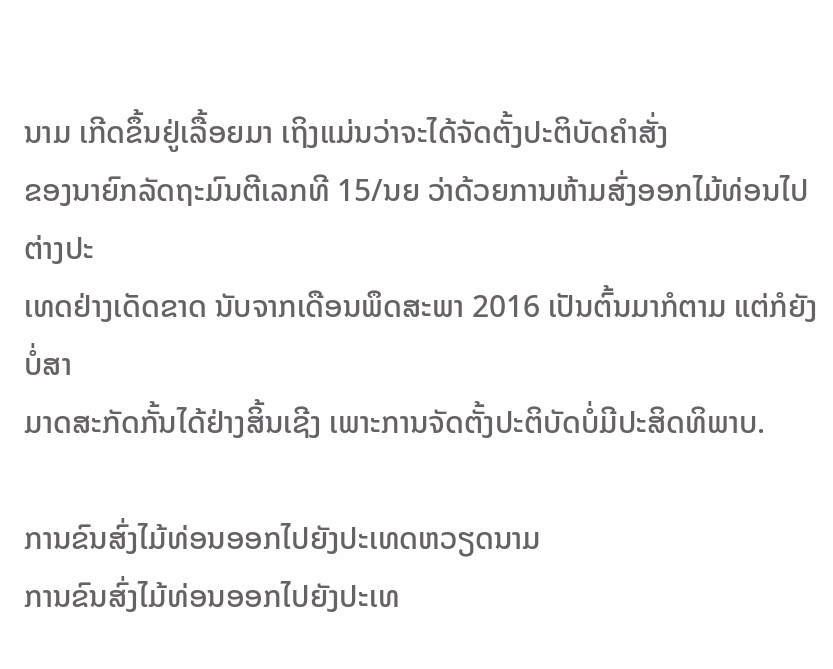ນາມ ເກີດຂຶ້ນຢູ່ເລື້ອຍມາ ເຖິງແມ່ນວ່າຈະໄດ້ຈັດຕັ້ງປະຕິບັດຄຳສັ່ງ
ຂອງນາຍົກລັດຖະມົນຕີເລກທີ 15/ນຍ ວ່າດ້ວຍການຫ້າມສົ່ງອອກໄມ້ທ່ອນໄປຕ່າງປະ
ເທດຢ່າງເດັດຂາດ ນັບຈາກເດືອນພຶດສະພາ 2016 ເປັນຕົ້ນມາກໍຕາມ ແຕ່ກໍຍັງບໍ່ສາ
ມາດສະກັດກັ້ນໄດ້ຢ່າງສິ້ນເຊີງ ເພາະການຈັດຕັ້ງປະຕິບັດບໍ່ມີປະສິດທິພາບ.

ການຂົນສົ່ງໄມ້ທ່ອນອອກໄປຍັງປະເທດຫວຽດນາມ
ການຂົນສົ່ງໄມ້ທ່ອນອອກໄປຍັງປະເທ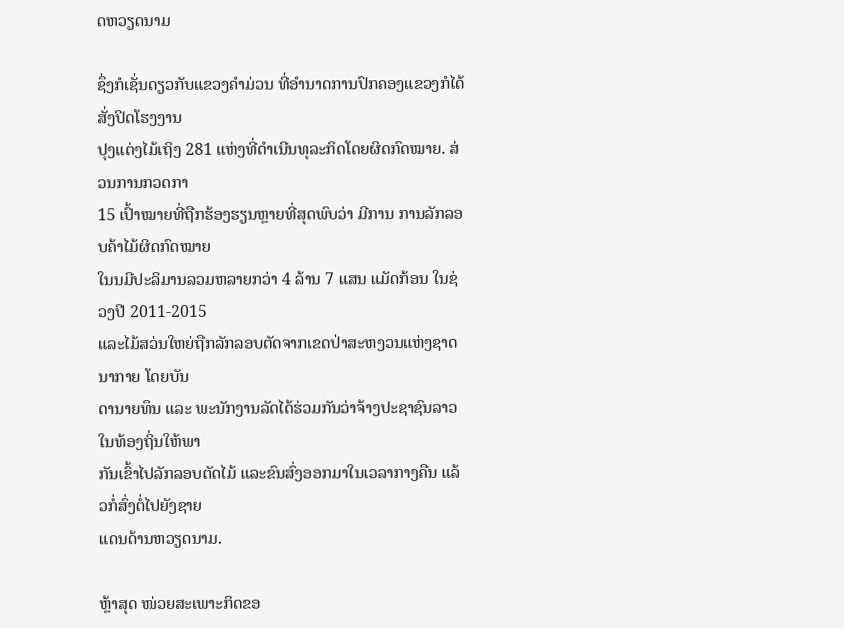ດຫວຽດນາມ

ຊຶ່ງກໍເຊັ່ນດຽວກັບແຂວງຄຳມ່ວນ ທີ່ອຳນາດການປົກຄອງແຂວງກໍໄດ້ສັ່ງປິດໂຮງງານ
ປຸງແຕ່ງໄມ້ເຖິງ 281 ແຫ່ງທີ່ດຳເນີນທຸລະກິດໂດຍຜິດກົດໝາຍ. ສ່ວນການກວດກາ
15 ເປົ້າໝາຍທີ່ຖືກຮ້ອງຮຽນຫຼາຍທີ່ສຸດພົບວ່າ ມີການ ການລັກລອບຄ້າໄມ້ຜິດກົດໝາຍ
ໃນນມີປະລິມານລວມຫລາຍກວ່າ 4 ລ້ານ 7 ແສນ ແມັດກ້ອນ ໃນຊ່ວງປີ 2011-2015
ແລະໄມ້ສວ່ນໃຫຍ່ຖືກລັກລອບຕັດຈາກເຂດປ່າສະຫງວນແຫ່ງຊາດນາກາຍ ໂດຍບັນ
ດານາຍທຶນ ແລະ ພະນັກງານລັດໄດ້ຮ່ວມກັນວ່າຈ້າງປະຊາຊົນລາວ ໃນທ້ອງຖິ່ນໃຫ້ພາ
ກັນເຂົ້າໄປລັກລອບຕັດໄມ້ ແລະຂົນສົ່ງອອກມາໃນເວລາກາງຄືນ ແລ້ວກໍ່ສົ່ງຕໍ່ໄປຍັງຊາຍ
ແດນດ້ານຫວຽດນາມ.

ຫຼ້າສຸດ ໜ່ວຍສະເພາະກິດຂອ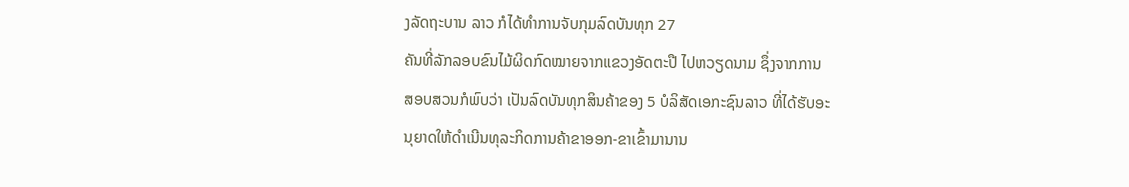ງລັດຖະບານ ລາວ ກໍໄດ້ທຳການຈັບກຸມລົດບັນທຸກ 27
ຄັນທີ່ລັກລອບຂົນໄມ້ຜິດກົດໝາຍຈາກແຂວງອັດຕະປື ໄປຫວຽດນາມ ຊຶ່ງຈາກການ
ສອບສວນກໍພົບວ່າ ເປັນລົດບັນທຸກສິນຄ້າຂອງ 5 ບໍລິສັດເອກະຊົນລາວ ທີ່ໄດ້ຮັບອະ
ນຸຍາດໃຫ້ດຳເນີນທຸລະກິດການຄ້າຂາອອກ-ຂາເຂົ້າມານານ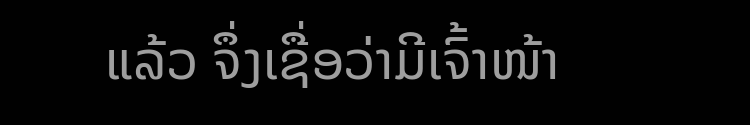ແລ້ວ ຈຶ່ງເຊື່ອວ່າມີເຈົ້າໜ້າ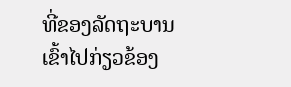ທີ່ຂອງລັດຖະບານເຂົ້າໄປກ່ຽວຂ້ອງ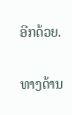ອີກດ້ວຍ.

ທາງດ້ານ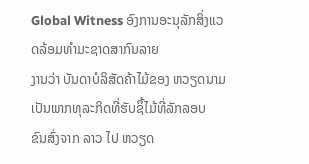Global Witness ອົງການອະນຸລັກສິ່ງແວດລ້ອມທຳມະຊາດສາກົນລາຍ
ງານວ່າ ບັນດາບໍລິສັດຄ້າໄມ້ຂອງ ຫວຽດນາມ ເປັນພາກທຸລະກິດທີ່ຮັບຊຶ້ໄມ້ທີ່ລັກລອບ
ຂົນສົ່ງຈາກ ລາວ ໄປ ຫວຽດ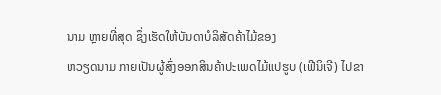ນາມ ຫຼາຍທີ່ສຸດ ຊຶ່ງເຮັດໃຫ້ບັນດາບໍລິສັດຄ້າໄມ້ຂອງ
ຫວຽດນາມ ກາຍເປັນຜູ້ສົ່ງອອກສິນຄ້າປະເພດໄມ້ແປຮູບ (ເຟີນິເຈີ) ໄປຂາ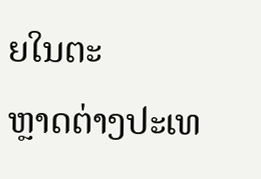ຍໃນຕະ
ຫຼາດຕ່າງປະເທ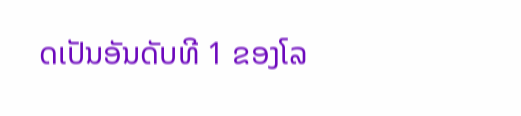ດເປັນອັນດັບທີ 1 ຂອງໂລ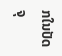ກໃນປັດຈຸ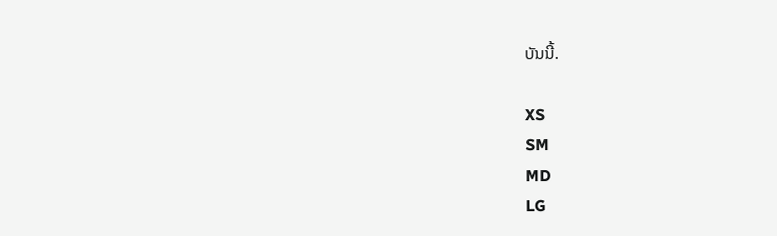ບັນນີ້.

XS
SM
MD
LG